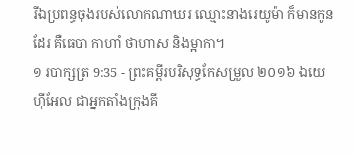រីឯប្រពន្ធចុងរបស់លោកណាឃរ ឈ្មោះនាងរេយូម៉ា ក៏មានកូនដែរ គឺធេបា កាហាំ ថាហាស និងម្អាកា។
១ របាក្សត្រ 9:35 - ព្រះគម្ពីរបរិសុទ្ធកែសម្រួល ២០១៦ ឯយេហ៊ីអែល ជាអ្នកតាំងក្រុងគី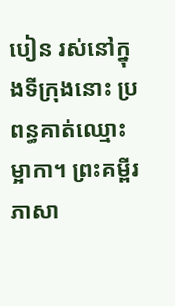បៀន រស់នៅក្នុងទីក្រុងនោះ ប្រពន្ធគាត់ឈ្មោះម្អាកា។ ព្រះគម្ពីរភាសា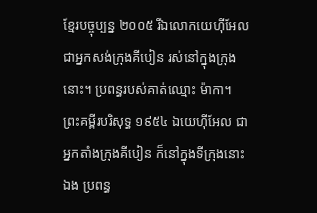ខ្មែរបច្ចុប្បន្ន ២០០៥ រីឯលោកយេហ៊ីអែល ជាអ្នកសង់ក្រុងគីបៀន រស់នៅក្នុងក្រុងនោះ។ ប្រពន្ធរបស់គាត់ឈ្មោះ ម៉ាកា។ ព្រះគម្ពីរបរិសុទ្ធ ១៩៥៤ ឯយេហ៊ីអែល ជាអ្នកតាំងក្រុងគីបៀន ក៏នៅក្នុងទីក្រុងនោះឯង ប្រពន្ធ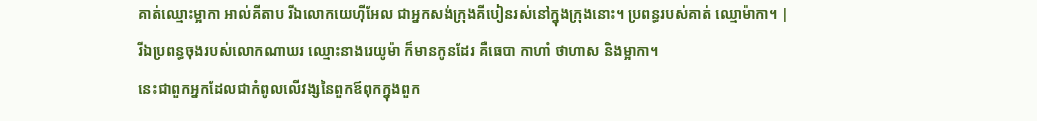គាត់ឈ្មោះម្អាកា អាល់គីតាប រីឯលោកយេហ៊ីអែល ជាអ្នកសង់ក្រុងគីបៀនរស់នៅក្នុងក្រុងនោះ។ ប្រពន្ធរបស់គាត់ ឈ្មោម៉ាកា។ |
រីឯប្រពន្ធចុងរបស់លោកណាឃរ ឈ្មោះនាងរេយូម៉ា ក៏មានកូនដែរ គឺធេបា កាហាំ ថាហាស និងម្អាកា។
នេះជាពួកអ្នកដែលជាកំពូលលើវង្សនៃពួកឪពុកក្នុងពួក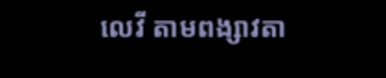លេវី តាមពង្សាវតា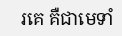រគេ គឺជាមេទាំ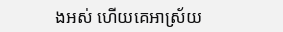ងអស់ ហើយគេអាស្រ័យ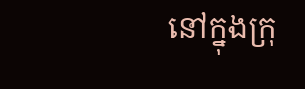នៅក្នុងក្រុ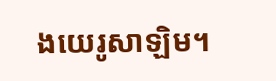ងយេរូសាឡិម។